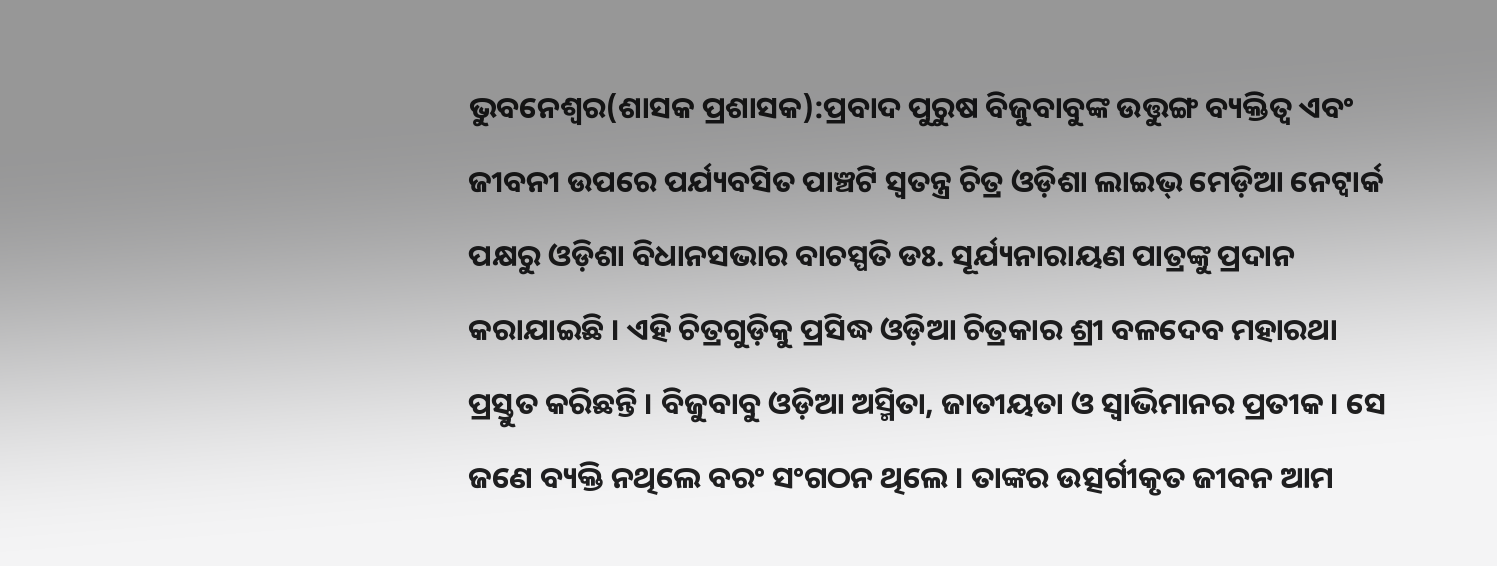ଭୁବନେଶ୍ୱର(ଶାସକ ପ୍ରଶାସକ):ପ୍ରବାଦ ପୁରୁଷ ବିଜୁବାବୁଙ୍କ ଉତ୍ତୁଙ୍ଗ ବ୍ୟକ୍ତିତ୍ୱ ଏବଂ ଜୀବନୀ ଉପରେ ପର୍ଯ୍ୟବସିତ ପାଞ୍ଚଟି ସ୍ୱତନ୍ତ୍ର ଚିତ୍ର ଓଡ଼ିଶା ଲାଇଭ୍ ମେଡ଼ିଆ ନେଟ୍ୱାର୍କ ପକ୍ଷରୁ ଓଡ଼ିଶା ବିଧାନସଭାର ବାଚସ୍ପତି ଡଃ. ସୂର୍ଯ୍ୟନାରାୟଣ ପାତ୍ରଙ୍କୁ ପ୍ରଦାନ କରାଯାଇଛି । ଏହି ଚିତ୍ରଗୁଡ଼ିକୁ ପ୍ରସିଦ୍ଧ ଓଡ଼ିଆ ଚିତ୍ରକାର ଶ୍ରୀ ବଳଦେବ ମହାରଥା ପ୍ରସ୍ତୁତ କରିଛନ୍ତି । ବିଜୁବାବୁ ଓଡ଼ିଆ ଅସ୍ମିତା, ଜାତୀୟତା ଓ ସ୍ୱାଭିମାନର ପ୍ରତୀକ । ସେ ଜଣେ ବ୍ୟକ୍ତି ନଥିଲେ ବରଂ ସଂଗଠନ ଥିଲେ । ତାଙ୍କର ଉତ୍ସର୍ଗୀକୃତ ଜୀବନ ଆମ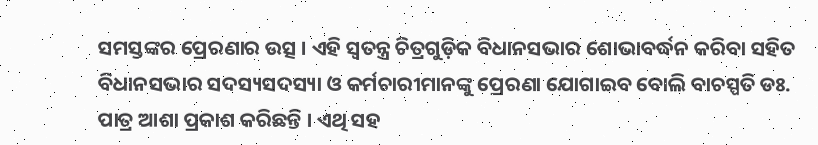ସମସ୍ତଙ୍କର ପ୍ରେରଣାର ଉତ୍ସ । ଏହି ସ୍ୱତନ୍ତ୍ର ଚିତ୍ରଗୁଡ଼ିକ ବିଧାନସଭାର ଶୋଭାବର୍ଦ୍ଧନ କରିବା ସହିତ ବିଧାନସଭାର ସଦସ୍ୟସଦସ୍ୟା ଓ କର୍ମଚାରୀମାନଙ୍କୁ ପ୍ରେରଣା ଯୋଗାଇବ ବୋଲି ବାଚସ୍ପତି ଡଃ. ପାତ୍ର ଆଶା ପ୍ରକାଶ କରିଛନ୍ତି । ଏଥି ସହ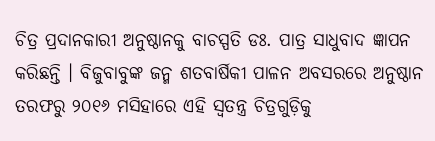ଚିତ୍ର ପ୍ରଦାନକାରୀ ଅନୁଷ୍ଠାନକୁ ବାଚସ୍ପତି ଡଃ. ପାତ୍ର ସାଧୁବାଦ ଜ୍ଞାପନ କରିଛନ୍ତି । ବିଜୁବାବୁଙ୍କ ଜନ୍ମ ଶତବାର୍ଷିକୀ ପାଳନ ଅବସରରେ ଅନୁଷ୍ଠାନ ତରଫରୁ ୨୦୧୬ ମସିହାରେ ଏହି ସ୍ୱତନ୍ତ୍ର ଚିତ୍ରଗୁଡ଼ିକୁ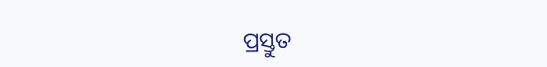ପ୍ରସ୍ତୁତ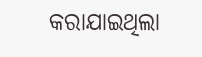କରାଯାଇଥିଲା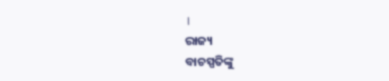।
ରାଜ୍ୟ
ବାଚସ୍ପତିଙ୍କୁ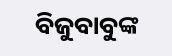ବିଜୁବାବୁଙ୍କ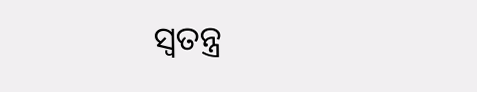ସ୍ୱତନ୍ତ୍ର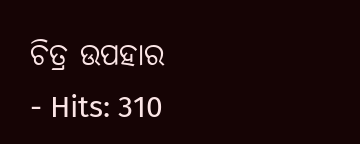ଚିତ୍ର ଉପହାର
- Hits: 310